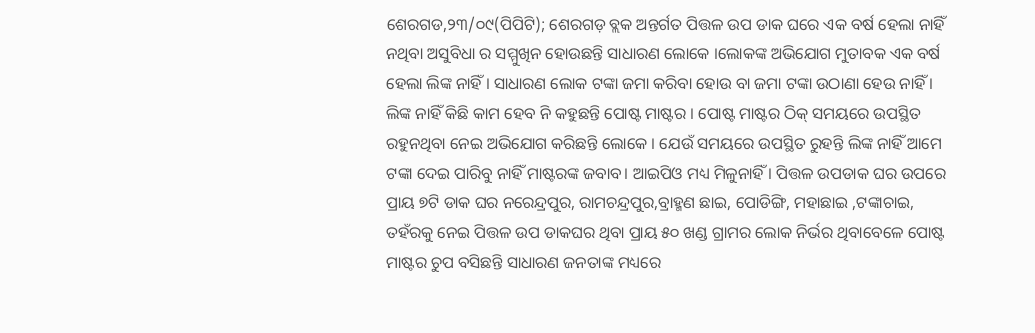ଶେରଗଡ,୨୩/୦୯(ପିପିଟି); ଶେରଗଡ଼ ବ୍ଲକ ଅନ୍ତର୍ଗତ ପିତ୍ତଳ ଉପ ଡାକ ଘରେ ଏକ ବର୍ଷ ହେଲା ନାହିଁ ନଥିବା ଅସୁବିଧା ର ସମ୍ମୁଖିନ ହୋଉଛନ୍ତି ସାଧାରଣ ଲୋକେ ।ଲୋକଙ୍କ ଅଭିଯୋଗ ମୁତାବକ ଏକ ବର୍ଷ ହେଲା ଲିଙ୍କ ନାହିଁ । ସାଧାରଣ ଲୋକ ଟଙ୍କା ଜମା କରିବା ହୋଉ ବା ଜମା ଟଙ୍କା ଉଠାଣା ହେଉ ନାହିଁ । ଲିଙ୍କ ନାହିଁ କିଛି କାମ ହେବ ନି କହୁଛନ୍ତି ପୋଷ୍ଟ ମାଷ୍ଟର । ପୋଷ୍ଟ ମାଷ୍ଟର ଠିକ୍ ସମୟରେ ଉପସ୍ଥିତ ରହୁନଥିବା ନେଇ ଅଭିଯୋଗ କରିଛନ୍ତି ଲୋକେ । ଯେଉଁ ସମୟରେ ଉପସ୍ଥିତ ରୁହନ୍ତି ଲିଙ୍କ ନାହିଁ ଆମେ ଟଙ୍କା ଦେଇ ପାରିବୁ ନାହିଁ ମାଷ୍ଟରଙ୍କ ଜବାବ। ଆଇପିଓ ମଧ୍ୟ ମିଳୁନାହିଁ । ପିତ୍ତଳ ଉପଡାକ ଘର ଉପରେ ପ୍ରାୟ ୭ଟି ଡାକ ଘର ନରେନ୍ଦ୍ରପୁର, ରାମଚନ୍ଦ୍ରପୁର,ବ୍ରାହ୍ମଣ ଛାଇ, ପୋଡିଙ୍ଗି, ମହାଛାଇ ,ଟଙ୍କାଚାଇ, ତହଁରକୁ ନେଇ ପିତ୍ତଳ ଉପ ଡାକଘର ଥିବା ପ୍ରାୟ ୫୦ ଖଣ୍ଡ ଗ୍ରାମର ଲୋକ ନିର୍ଭର ଥିବାବେଳେ ପୋଷ୍ଟ ମାଷ୍ଟର ଚୁପ ବସିଛନ୍ତି ସାଧାରଣ ଜନତାଙ୍କ ମଧ୍ୟରେ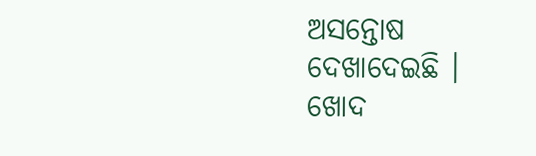ଅସନ୍ତୋଷ ଦେଖାଦେଇଛି । ଖୋଦ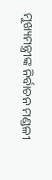ମୁଖ୍ୟମନ୍ତ୍ରୀଙ୍କ ନିର୍ବାଚନ ମଣ୍ଡଳୀ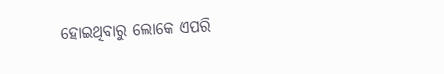ହୋଇଥିବାରୁ ଲୋକେ ଏପରି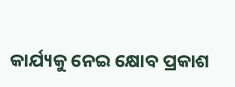କାର୍ଯ୍ୟକୁ ନେଇ କ୍ଷୋବ ପ୍ରକାଶ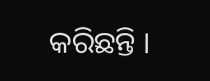କରିଛନ୍ତି ।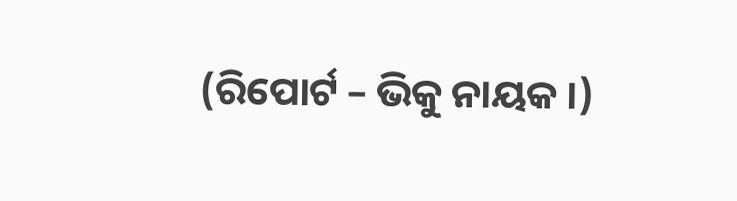(ରିପୋର୍ଟ – ଭିକୁ ନାୟକ ।)